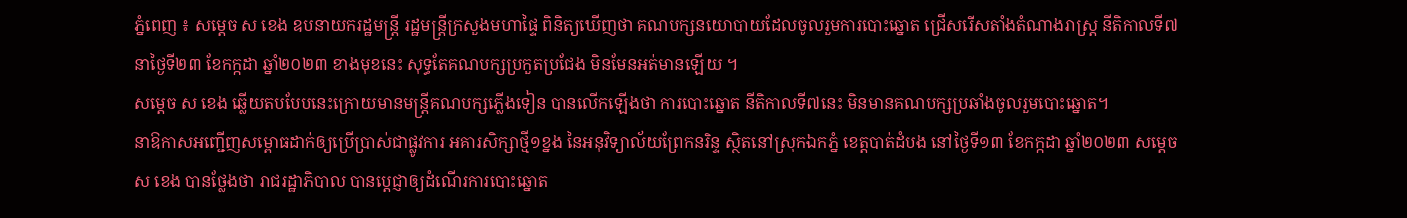ភ្នំពេញ ៖ សម្ដេច ស ខេង ឧបនាយករដ្ឋមន្ត្រី រដ្ឋមន្ត្រីក្រសួងមហាផ្ទៃ ពិនិត្យឃើញថា គណបក្សនយោបាយដែលចូលរួមការបោះឆ្នោត ជ្រើសរើសតាំងតំណាងរាស្ដ្រ នីតិកាលទី៧ នាថ្ងៃទី២៣ ខែកក្កដា ឆ្នាំ២០២៣ ខាងមុខនេះ សុទ្ធតែគណបក្សប្រកួតប្រជែង មិនមែនអត់មានឡើយ ។
សម្ដេច ស ខេង ឆ្លើយតបបែបនេះក្រោយមានមន្ដ្រីគណបក្សភ្លើងទៀន បានលើកឡើងថា ការបោះឆ្នោត នីតិកាលទី៧នេះ មិនមានគណបក្សប្រឆាំងចូលរួមបោះឆ្នោត។
នាឱកាសអញ្ជើញសម្ពោធដាក់ឲ្យប្រើប្រាស់ជាផ្លូវការ អគារសិក្សាថ្មី១ខ្នង នៃអនុវិទ្យាល័យព្រែកនរិន្ទ ស្ថិតនៅស្រុកឯកភ្នំ ខេត្តបាត់ដំបង នៅថ្ងៃទី១៣ ខែកក្កដា ឆ្នាំ២០២៣ សម្ដេច ស ខេង បានថ្លែងថា រាជរដ្ឋាភិបាល បានប្ដេជ្ញាឲ្យដំណើរការបោះឆ្នោត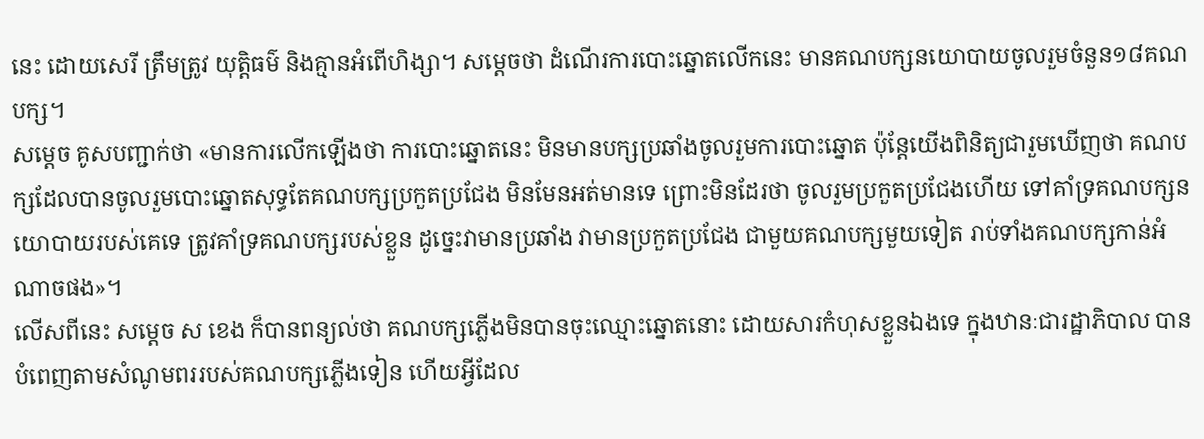នេះ ដោយសេរី ត្រឹមត្រូវ យុត្តិធម៌ និងគ្មានអំពើហិង្សា។ សម្ដេចថា ដំណើរការបោះឆ្នោតលើកនេះ មានគណបក្សនយោបាយចូលរួមចំនួន១៨គណបក្ស។
សម្ដេច គូសបញ្ជាក់ថា «មានការលើកឡើងថា ការបោះឆ្នោតនេះ មិនមានបក្សប្រឆាំងចូលរួមការបោះឆ្នោត ប៉ុន្ដែយើងពិនិត្យជារួមឃើញថា គណបក្សដែលបានចូលរួមបោះឆ្នោតសុទ្ធតែគណបក្សប្រកួតប្រជែង មិនមែនអត់មានទេ ព្រោះមិនដែរថា ចូលរួមប្រកួតប្រជែងហើយ ទៅគាំទ្រគណបក្សនយោបាយរបស់គេទេ ត្រូវគាំទ្រគណបក្សរបស់ខ្លួន ដូច្នេះវាមានប្រឆាំង វាមានប្រកួតប្រជែង ជាមួយគណបក្សមួយទៀត រាប់ទាំងគណបក្សកាន់អំណាចផង»។
លើសពីនេះ សម្ដេច ស ខេង ក៏បានពន្យល់ថា គណបក្សភ្លើងមិនបានចុះឈ្មោះឆ្នោតនោះ ដោយសារកំហុសខ្លួនឯងទេ ក្នុងឋានៈជារដ្ឋាភិបាល បានបំពេញតាមសំណូមពររបស់គណបក្សភ្លើងទៀន ហើយអ្វីដែល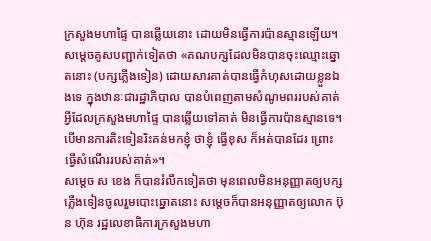ក្រសួងមហាផ្ទៃ បានឆ្លើយនោះ ដោយមិនធ្វើការប៉ានស្មានឡើយ។
សម្ដេចគូសបញ្ជាក់ទៀតថា «គណបក្សដែលមិនបានចុះឈ្មោះឆ្នោតនោះ (បក្សភ្លើងទៀន) ដោយសារគាត់បានធ្វើកំហុសដោយខ្លួនឯងទេ ក្នុងឋានៈជារដ្ឋាភិបាល បានបំពេញតាមសំណូមពររបស់គាត់ អ្វីដែលក្រសួងមហាផ្ទៃ បានឆ្លើយទៅគាត់ មិនធ្វើការប៉ានស្មានទេ។ បើមានការតិះទៀនរិះគន់មកខ្ញុំ ថាខ្ញុំ ធ្វើខុស ក៏អត់បានដែរ ព្រោះធ្វើសំណើររបស់គាត់»។
សម្ដេច ស ខេង ក៏បានរំលឹកទៀតថា មុនពេលមិនអនុញ្ញាតឲ្យបក្សភ្លើងទៀនចូលរួមបោះឆ្នោតនោះ សម្តេចក៏បានអនុញ្ញាតឲ្យលោក ប៊ុន ហ៊ុន រដ្ឋលេខាធិការក្រសួងមហា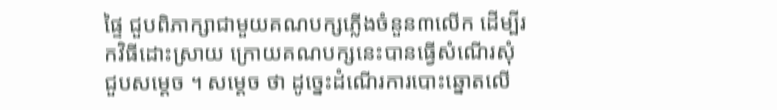ផ្ទៃ ជួបពិភាក្សាជាមួយគណបក្សភ្លើងចំនួន៣លើក ដើម្បីរកវិធីដោះស្រាយ ក្រោយគណបក្សនេះបានធ្វើសំណើរសុំជួបសម្ដេច ។ សម្ដេច ថា ដូច្នេះដំណើរការបោះឆ្នោតលើ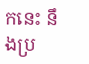កនេះ នឹងប្រ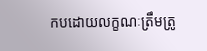កបដោយលក្ខណៈត្រឹមត្រូ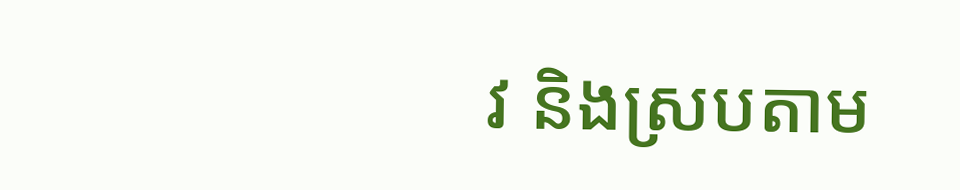វ និងស្របតាម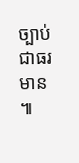ច្បាប់ជាធរមាន ៕